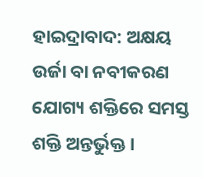ହାଇଦ୍ରାବାଦ: ଅକ୍ଷୟ ଉର୍ଜା ବା ନବୀକରଣ ଯୋଗ୍ୟ ଶକ୍ତିରେ ସମସ୍ତ ଶକ୍ତି ଅନ୍ତର୍ଭୁକ୍ତ ।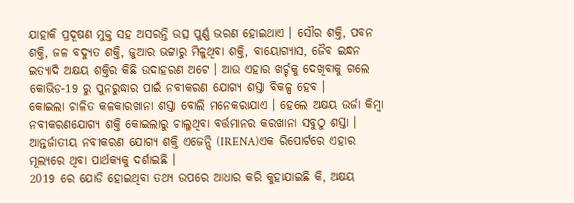ଯାହାକି ପ୍ରଦୂଷଣ ମୁକ୍ତ ସହ ଅସରନ୍ତି ଉତ୍ସ ପୁର୍ଣ୍ଣ ଭରଣ ହୋଇଥାଏ । ସୌର ଶକ୍ତି, ପବନ ଶକ୍ତି, ଜଳ ବଦ୍ୟୁତ ଶକ୍ତି, ଜୁଆର ଭଟ୍ଟାରୁ ମିଳୁଥିବା ଶକ୍ତି, ବାୟୋଗ୍ୟାସ, ଜୈବ ଇନ୍ଧନ ଇତ୍ୟାଦି ଅକ୍ଷୟ ଶକ୍ତିର କିଛି ଉଦାହରଣ ଅଟେ । ଆଉ ଏହାର ଖର୍ଚ୍ଚକୁ ଦେଖିବାକୁ ଗଲେ କୋଭିଡ-19 ରୁ ପୁନରୁଦ୍ଧାର ପାଇଁ ନବୀକରଣ ଯୋଗ୍ୟ ଶସ୍ତା ବିକଳ୍ପ ହେବ ।
କୋଇଲା ଚାଳିତ କଳକାରଖାନା ଶସ୍ତା ବୋଲି ମନେକରାଯାଏ । ହେଲେ ଅକ୍ଷୟ ଉର୍ଜା କିମ୍ବା ନବୀକରଣଯୋଗ୍ୟ ଶକ୍ତି କୋଇଲାରୁ ଚାଲୁଥିବା ବର୍ତ୍ତମାନର କରଖାନା ସବୁଠୁ ଶସ୍ତା । ଆନ୍ତର୍ଜାତୀୟ ନବୀକରଣ ଯୋଗ୍ୟ ଶକ୍ତି ଏଜେନ୍ସି (IRENA)ଏକ ରିପୋର୍ଟରେ ଏହାର ମୂଲ୍ୟରେ ଥିବା ପାର୍ଥକ୍ୟକୁ ଦର୍ଶାଇଛି ।
2019 ରେ ଯୋଡି ହୋଇଥିବା ତଥ୍ୟ ଉପରେ ଆଧାର କରି କୁହାଯାଇଛି କି, ଅକ୍ଷୟ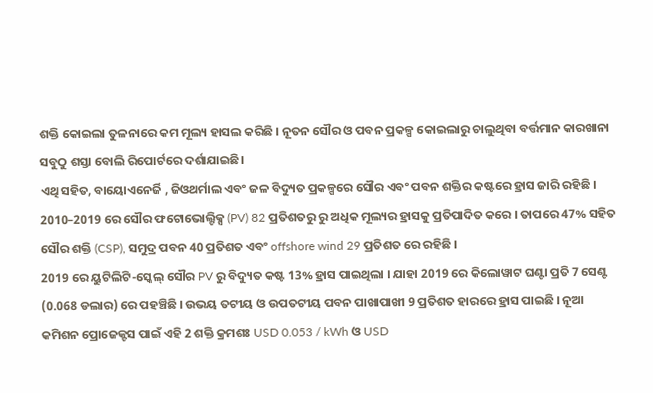ଶକ୍ତି କୋଇଲା ତୁଳନାରେ କମ ମୂଲ୍ୟ ହାସଲ କରିଛି । ନୂତନ ସୌର ଓ ପବନ ପ୍ରକଳ୍ପ କୋଇଲାରୁ ଚାଲୁଥିବା ବର୍ତ୍ତମାନ କାରଖାନା ସବୁଠୁ ଶସ୍ତା ବୋଲି ରିପୋର୍ଟରେ ଦର୍ଶାଯାଇଛି।
ଏଥି ସହିତ, ବାୟୋଏନେର୍ଜି , ଜିଓଥର୍ମାଲ ଏବଂ ଜଳ ବିଦ୍ୟୁତ ପ୍ରକଳ୍ପରେ ସୌର ଏବଂ ପବନ ଶକ୍ତିର କଷ୍ଟରେ ହ୍ରାସ ଜାରି ରହିଛି । 2010–2019 ରେ ସୌର ଫଟୋଭୋଲ୍ଟିକ୍ସ (PV) 82 ପ୍ରତିଶତରୁ ରୁ ଅଧିକ ମୂଲ୍ୟର ହ୍ରାସକୁ ପ୍ରତିପାଦିତ କରେ । ତାପରେ 47% ସହିତ ସୌର ଶକ୍ତି (CSP), ସମୁଦ୍ର ପବନ 40 ପ୍ରତିଶତ ଏବଂ offshore wind 29 ପ୍ରତିଶତ ରେ ରହିଛି ।
2019 ରେ ୟୁଟିଲିଟି-ସ୍କେଲ୍ ସୌର PV ରୁ ବିଦ୍ୟୁତ କଷ୍ଟ 13% ହ୍ରାସ ପାଇଥିଲା । ଯାହା 2019 ରେ କିଲୋୱାଟ ଘଣ୍ଟା ପ୍ରତି 7 ସେଣ୍ଟ (0.068 ଡଲାର) ରେ ପହଞ୍ଚିଛି । ଉଭୟ ତଟୀୟ ଓ ଉପତଟୀୟ ପବନ ପାଖାପାଖୀ 9 ପ୍ରତିଶତ ହାରରେ ହ୍ରାସ ପାଇଛି । ନୂଆ କମିଶନ ପ୍ରୋଜେକ୍ଟସ ପାଇଁ ଏହି 2 ଶକ୍ତି କ୍ରମଶଃ USD 0.053 / kWh ଓ USD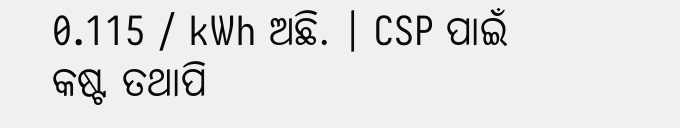0.115 / kWh ଅଛି. । CSP ପାଇଁ କଷ୍ଟ ତଥାପି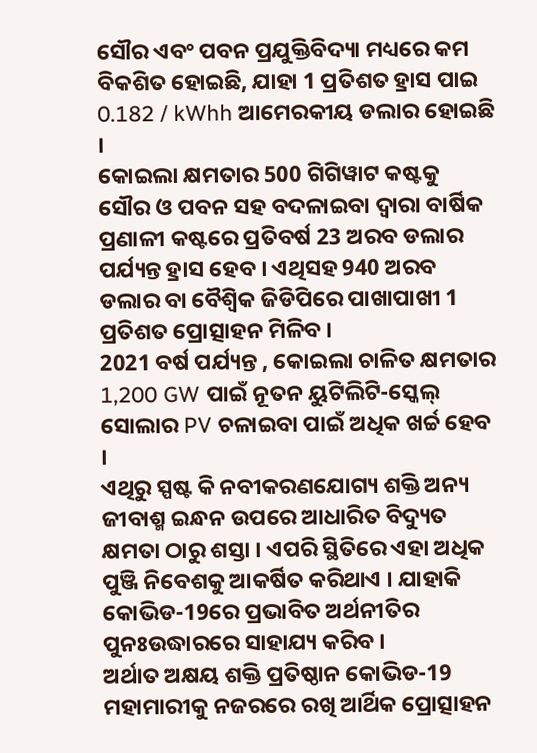ସୌର ଏବଂ ପବନ ପ୍ରଯୁକ୍ତିବିଦ୍ୟା ମଧ୍ୟରେ କମ ବିକଶିତ ହୋଇଛି, ଯାହା 1 ପ୍ରତିଶତ ହ୍ରାସ ପାଇ 0.182 / kWhh ଆମେରକୀୟ ଡଲାର ହୋଇଛି ।
କୋଇଲା କ୍ଷମତାର 500 ଗିଗିୱାଟ କଷ୍ଟକୁ ସୌର ଓ ପବନ ସହ ବଦଳାଇବା ଦ୍ବାରା ବାର୍ଷିକ ପ୍ରଣାଳୀ କଷ୍ଟରେ ପ୍ରତିବର୍ଷ 23 ଅରବ ଡଲାର ପର୍ଯ୍ୟନ୍ତ ହ୍ରାସ ହେବ । ଏଥିସହ 940 ଅରବ ଡଲାର ବା ବୈଶ୍ବିକ ଜିଡିପିରେ ପାଖାପାଖୀ 1 ପ୍ରତିଶତ ପ୍ରୋତ୍ସାହନ ମିଳିବ ।
2021 ବର୍ଷ ପର୍ଯ୍ୟନ୍ତ , କୋଇଲା ଚାଳିତ କ୍ଷମତାର 1,200 GW ପାଇଁ ନୂତନ ୟୁଟିଲିଟି-ସ୍କେଲ୍ ସୋଲାର PV ଚଳାଇବା ପାଇଁ ଅଧିକ ଖର୍ଚ୍ଚ ହେବ ।
ଏଥିରୁ ସ୍ପଷ୍ଟ କି ନବୀକରଣଯୋଗ୍ୟ ଶକ୍ତି ଅନ୍ୟ ଜୀବାଶ୍ମ ଇନ୍ଧନ ଉପରେ ଆଧାରିତ ବିଦ୍ୟୁତ କ୍ଷମତା ଠାରୁ ଶସ୍ତା । ଏପରି ସ୍ଥିତିରେ ଏହା ଅଧିକ ପୁଞ୍ଜି ନିବେଶକୁ ଆକର୍ଷିତ କରିଥାଏ । ଯାହାକି କୋଭିଡ-19ରେ ପ୍ରଭାବିତ ଅର୍ଥନୀତିର ପୁନଃଉଦ୍ଧାରରେ ସାହାଯ୍ୟ କରିବ ।
ଅର୍ଥାତ ଅକ୍ଷୟ ଶକ୍ତି ପ୍ରତିଷ୍ଠାନ କୋଭିଡ-19 ମହାମାରୀକୁ ନଜରରେ ରଖି ଆର୍ଥିକ ପ୍ରୋତ୍ସାହନ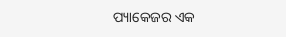ପ୍ୟାକେଜର ଏକ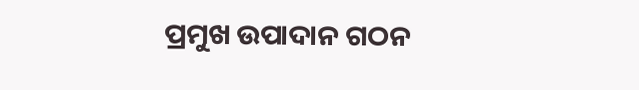ପ୍ରମୁଖ ଉପାଦାନ ଗଠନ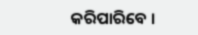କରିପାରିବେ ।